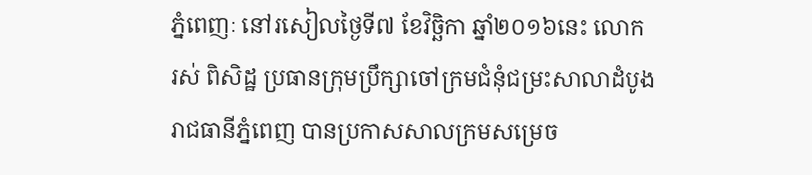ភ្នំពេញៈ នៅរសៀលថ្ងៃទី៧ ខែវិច្ឆិកា ឆ្នាំ២០១៦នេះ លោក រស់ ពិសិដ្ឋ ប្រធានក្រុមប្រឹក្សាចៅក្រមជំនុំជម្រះសាលាដំបូងរាជធានីភ្នំពេញ បានប្រកាសសាលក្រមសម្រេច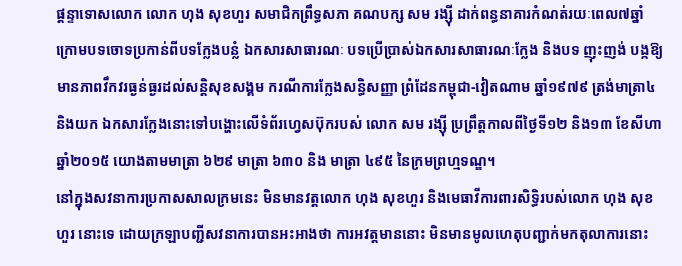ផ្តន្ទាទោសលោក លោក ហុង សុខហួរ សមាជិកព្រឹទ្ធសភា គណបក្ស សម រង្ស៊ី ដាក់ពន្ធនាគារកំណត់រយៈពេល៧ឆ្នាំ ក្រោមបទចោទប្រកាន់ពីបទក្លែងបន្លំ ឯកសារសាធារណៈ បទប្រើប្រាស់ឯកសារសាធារណៈក្លែង និងបទ ញុះញង់ បង្កឱ្យមានភាពវឹកវរធ្ងន់ធ្ងរដល់សន្តិសុខសង្គម ករណីការក្លែងសន្ធិសញ្ញា ព្រំដែនកម្ពុជា-វៀតណាម ឆ្នាំ១៩៧៩ ត្រង់មាត្រា៤ និងយក ឯកសារក្លែងនោះទៅបង្ហោះលើទំព័រហ្វេសប៊ុករបស់ លោក សម រង្ស៊ី ប្រព្រឹត្តកាលពីថ្ងៃទី១២ និង១៣ ខែសីហា ឆ្នាំ២០១៥ យោងតាមមាត្រា ៦២៩ មាត្រា ៦៣០ និង មាត្រា ៤៩៥ នៃក្រមព្រហ្មទណ្ឌ។
នៅក្នុងសវនាការប្រកាសសាលក្រមនេះ មិនមានវត្តលោក ហុង សុខហួរ និងមេធាវីការពារសិទ្ធិរបស់លោក ហុង សុខហួរ នោះទេ ដោយក្រឡាបញ្ជីសវនាការបានអះអាងថា ការអវត្តមាននោះ មិនមានមូលហេតុបញ្ជាក់មកតុលាការនោះ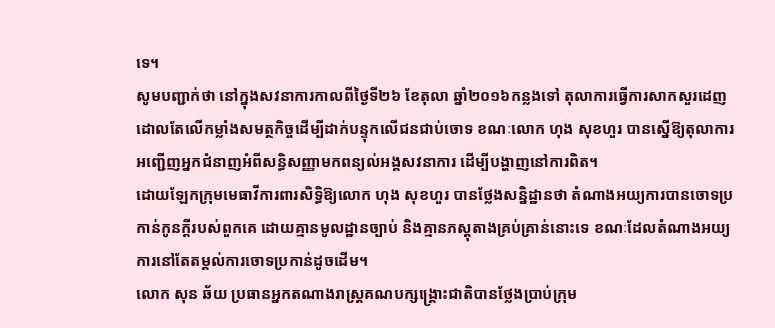ទេ។
សូមបញ្ជាក់ថា នៅក្នុងសវនាការកាលពីថ្ងៃទី២៦ ខែតុលា ឆ្នាំ២០១៦កន្លងទៅ តុលាការធ្វើការសាកសួរដេញដោលតែលើកម្លាំងសមត្ថកិច្ចដើម្បីដាក់បន្ទុកលើជនជាប់ចោទ ខណៈលោក ហុង សុខហួរ បានស្នើឱ្យតុលាការអញ្ជើញអ្នកជំនាញអំពីសន្ធិសញ្ញាមកពន្យល់អង្គសវនាការ ដើម្បីបង្ហាញនៅការពិត។
ដោយឡែកក្រុមមេធាវីការពារសិទ្ធិឱ្យលោក ហុង សុខហួរ បានថ្លែងសន្និដ្ឋានថា តំណាងអយ្យការបានចោទប្រកាន់កូនក្តីរបស់ពួកគេ ដោយគ្មានមូលដ្ឋានច្បាប់ និងគ្មានភស្តុតាងគ្រប់គ្រាន់នោះទេ ខណៈដែលតំណាងអយ្យការនៅតែតម្គល់ការចោទប្រកាន់ដូចដើម។
លោក សុន ឆ័យ ប្រធានអ្នកតណាងរាស្ត្រគណបក្សង្គ្រោះជាតិបានថ្លែងប្រាប់ក្រុម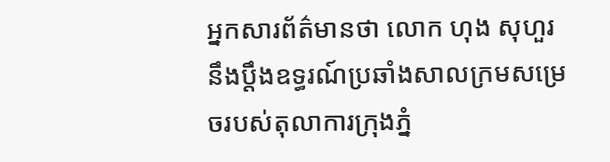អ្នកសារព័ត៌មានថា លោក ហុង សុហួរ នឹងប្តឹងឧទ្ធរណ៍ប្រឆាំងសាលក្រមសម្រេចរបស់តុលាការក្រុងភ្នំ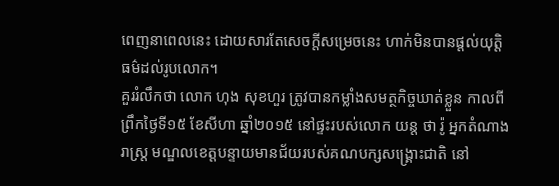ពេញនាពេលនេះ ដោយសារតែសេចក្តីសម្រេចនេះ ហាក់មិនបានផ្តល់យុត្តិធម៌ដល់រូបលោក។
គួររំលឹកថា លោក ហុង សុខហួរ ត្រូវបានកម្លាំងសមត្ថកិច្ចឃាត់ខ្លួន កាលពីព្រឹកថ្ងៃទី១៥ ខែសីហា ឆ្នាំ២០១៥ នៅផ្ទះរបស់លោក យន្ត ថា រ៉ូ អ្នកតំណាងរាស្ត្រ មណ្ឌលខេត្តបន្ទាយមានជ័យរបស់គណបក្សសង្គ្រោះជាតិ នៅ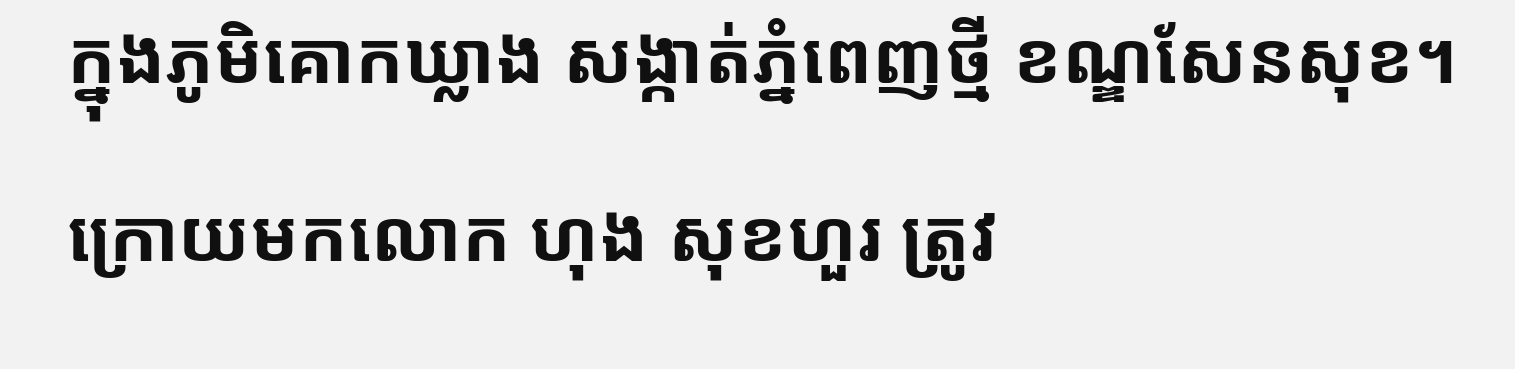ក្នុងភូមិគោកឃ្លាង សង្កាត់ភ្នំពេញថ្មី ខណ្ឌសែនសុខ។ ក្រោយមកលោក ហុង សុខហួរ ត្រូវ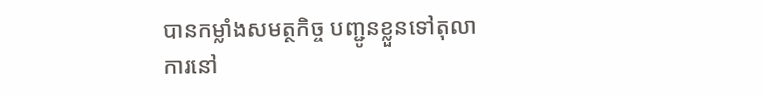បានកម្លាំងសមត្ថកិច្ច បញ្ជូនខ្លួនទៅតុលាការនៅ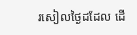រសៀលថ្ងៃដដែល ដើ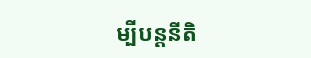ម្បីបន្តនីតិ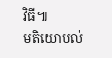វិធី៕
មតិយោបល់